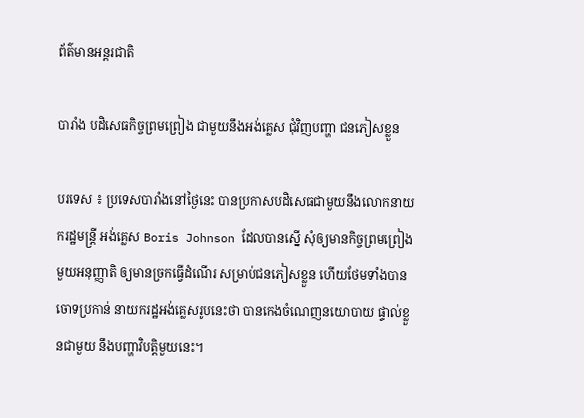ព័ត៌មានអន្តរជាតិ

បារាំង បដិសេធកិច្ចព្រមព្រៀង ជាមួយនឹងអង់គ្លេស ជុំវិញបញ្ហា ជនភៀសខ្លួន

បរទេស ៖ ប្រទេសបារាំងនៅថ្ងៃនេះ បានប្រកាសបដិសេធជាមួយនឹងលោកនាយករដ្ឋមន្ត្រី អង់គ្លេស Boris Johnson ដែលបានស្នើ សុំឲ្យមានកិច្ចព្រមព្រៀង មួយអនុញ្ញាតិ ឲ្យមានច្រកធ្វើដំណើរ សម្រាប់ជនភៀសខ្លួន ហើយថែមទាំងបានចោទប្រកាន់ នាយករដ្ឋអង់គ្លេសរូបនេះថា បានកេងចំណេញនយោបាយ ផ្ទាល់ខ្លួនជាមួយ នឹងបញ្ហាវិបត្តិមួយនេះ។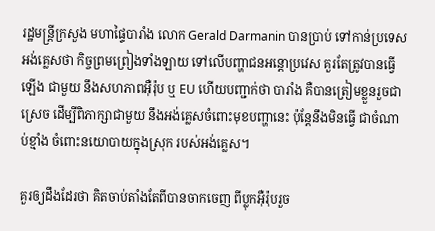រដ្ឋមន្ត្រីក្រសួង មហាផ្ទៃបារាំង លោក Gerald Darmanin បានប្រាប់ ទៅកាន់ប្រទេស អង់គ្លេសថា កិច្ចព្រមព្រៀងទាំងឡាយ ទៅលើបញ្ហាជនអន្តោប្រវេស គួរតែត្រូវបានធ្វើឡើង ជាមួយ នឹងសហភាពអ៊ឺរ៉ុប ឬ EU ហើយបញ្ជាក់ថា បារាំង គឺបានត្រៀមខ្លួនរួចជាស្រេច ដើម្បីពិភាក្សាជាមួយ នឹងអង់គ្លេសចំពោះមុខបញ្ហានេះ ប៉ុន្តែនឹងមិនធ្វើ ជាចំណាប់ខ្មាំង ចំពោះនយោបាយក្នុងស្រុក របស់អង់គ្លេស។

គួរឲ្យដឹងដែរថា គិតចាប់តាំងតែពីបានចាកចេញ ពីប្លុកអ៊ឺរ៉ុបរួច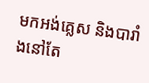មកអង់គ្លេស និងបារាំងនៅតែ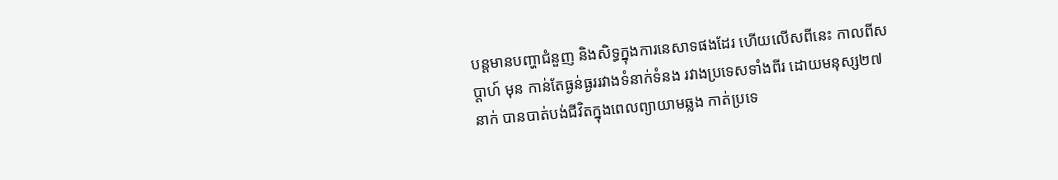បន្តមានបញ្ហាជំនួញ និងសិទ្ធក្នុងការនេសាទផងដែរ ហើយលើសពីនេះ កាលពីសប្តាហ៍ មុន កាន់តែធ្ងន់ធ្ងររវាងទំនាក់ទំនង រវាងប្រទេសទាំងពីរ ដោយមនុស្ស២៧នាក់ បានបាត់បង់ជីវិតក្នុងពេលព្យាយាមឆ្លង កាត់ប្រទេ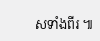សទាំងពីរ ៕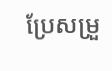ប្រែសម្រួ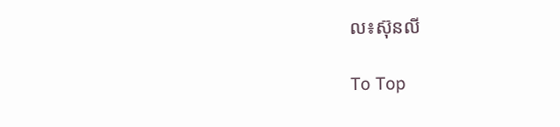ល៖ស៊ុនលី

To Top